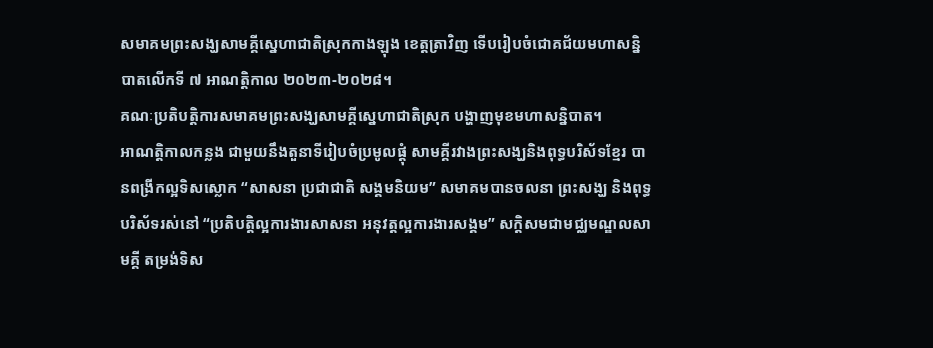សមាគមព្រះសង្ឃសាមគ្គីស្នេហាជាតិស្រុកកាងឡុង ខេត្តត្រាវិញ ទើបរៀបចំជោគជ័យមហាសន្និបាតលើកទី ៧ អាណត្តិកាល ២០២៣-២០២៨។
គណៈប្រតិបត្តិការសមាគមព្រះសង្ឃសាមគ្គីស្នេហាជាតិស្រុក បង្ហាញមុខមហាសន្និបាត។
អាណត្តិកាលកន្លង ជាមួយនឹងតួនាទីរៀបចំប្រមូលផ្តុំ សាមគ្គីរវាងព្រះសង្ឃនិងពុទ្ធបរិស័ទខ្មែរ បានពង្រីកល្អទិសស្លោក “សាសនា ប្រជាជាតិ សង្គមនិយម” សមាគមបានចលនា ព្រះសង្ឃ និងពុទ្ធបរិស័ទរស់នៅ “ប្រតិបត្តិល្អការងារសាសនា អនុវត្តល្អការងារសង្គម” សក្តិសមជាមជ្ឈមណ្ឌលសាមគ្គី តម្រង់ទិស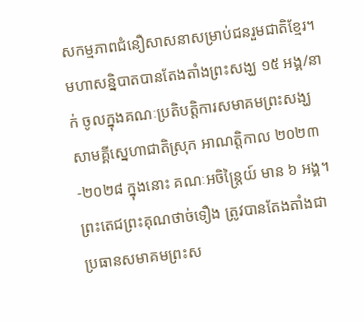សកម្មភាពជំនឿសាសនាសម្រាប់ជនរួមជាតិខ្មែរ។
មហាសន្និបាតបានតែងតាំងព្រះសង្ឃ ១៥ អង្គ/នាក់ ចូលក្នុងគណៈប្រតិបត្តិការសមាគមព្រះសង្ឃសាមគ្គីស្នេហាជាតិស្រុក អាណត្តិកាល ២០២៣-២០២៨ ក្នុងនោះ គណៈអចិន្ត្រៃយ៍ មាន ៦ អង្គ។ ព្រះតេជព្រះគុណថាច់ទឿង ត្រូវបានតែងតាំងជាប្រធានសមាគមព្រះស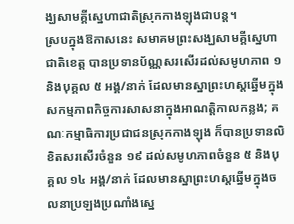ង្ឃសាមគ្គីស្នេហាជាតិស្រុកកាងឡុងជាបន្ត។
ស្របក្នុងឱកាសនេះ សមាគមព្រះសង្ឃសាមគ្គីស្នេហាជាតិខេត្ត បានប្រទានប័ណ្ណសរសើរដល់សមូហភាព ១ និងបុគ្គល ៥ អង្គ/នាក់ ដែលមានស្នាព្រះហស្តឆ្នើមក្នុងសកម្មភាពកិច្ចការសាសនាក្នុងអាណត្តិកាលកន្លង; គណៈកម្មាធិការប្រជាជនស្រុកកាងឡុង ក៏បានប្រទានលិខិតសរសើរចំនួន ១៩ ដល់សមូហភាពចំនួន ៥ និងបុគ្គល ១៤ អង្គ/នាក់ ដែលមានស្នាព្រះហស្តឆ្នើមក្នុងចលនាប្រឡងប្រណាំងស្នេ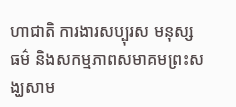ហាជាតិ ការងារសប្បុរស មនុស្សធម៌ និងសកម្មភាពសមាគមព្រះសង្ឃសាម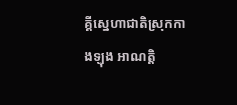គ្គីស្នេហាជាតិស្រុកកាងឡុង អាណត្តិ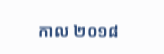កាល ២០១៨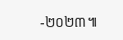-២០២៣៕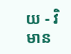យ - វិមាន